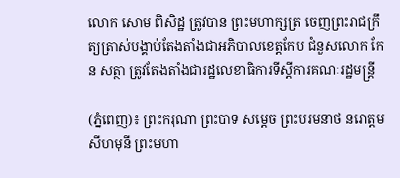លោក សោម ពិសិដ្ឋ ត្រូវបាន ព្រះមហាក្សត្រ ចេញព្រះរាជក្រឹត្យត្រាស់បង្គាប់តែងតាំងជាអភិបាលខេត្តកែប ជំនួសលោក កែន សត្ថា ត្រូវតែងតាំងជារដ្ឋលេខាធិការទីស្តីការគណៈរដ្ឋមន្ត្រី

(ភ្នំពេញ)៖ ព្រះករុណា ព្រះបាទ សម្តេច ព្រះបរមនាថ នរោត្តម សីហមុនី ព្រះមហា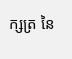ក្សត្រ នៃ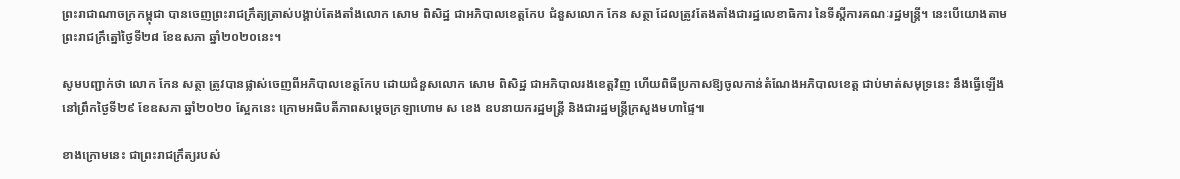ព្រះរាជាណាចក្រកម្ពុជា បានចេញព្រះរាជក្រឹត្យត្រាស់បង្គាប់តែងតាំងលោក សោម ពិសិដ្ឋ ជាអភិបាលខេត្តកែប ជំនួសលោក កែន សត្ថា ដែលត្រូវតែងតាំងជារដ្ឋលេខាធិការ នៃទីស្តីការគណៈរដ្ឋមន្ត្រី។ នេះបើយោងតាមព្រះរាជក្រឹត្នៅថ្ងៃទី២៨ ខែឧសភា ឆ្នាំ២០២០នេះ។

សូមបញ្ជាក់ថា លោក កែន សត្ថា ត្រូវបានផ្លាស់ចេញពីអភិបាលខេត្តកែប ដោយជំនួសលោក សោម ពិសិដ្ឋ ជាអភិបាលរងខេត្តវិញ ហើយពិធីប្រកាសឱ្យចូលកាន់តំណែងអភិបាលខេត្ត ជាប់មាត់សមុទ្រនេះ នឹងធ្វើឡើងនៅព្រឹកថ្ងៃទី២៩ ខែឧសភា ឆ្នាំ២០២០ ស្អែកនេះ ក្រោមអធិបតីភាពសម្តេចក្រឡាហោម ស ខេង ឧបនាយករដ្ឋមន្រ្តី និងជារដ្ឋមន្រ្តីក្រសួងមហាផ្ទៃ៕

ខាងក្រោមនេះ ជាព្រះរាជក្រឹត្យរបស់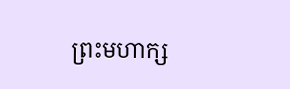ព្រះមហាក្ស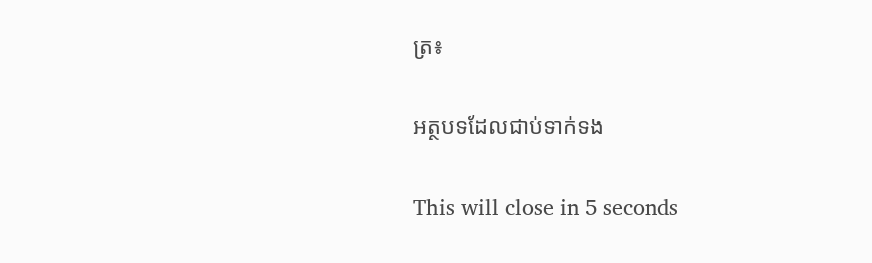ត្រ៖

អត្ថបទដែលជាប់ទាក់ទង

This will close in 5 seconds